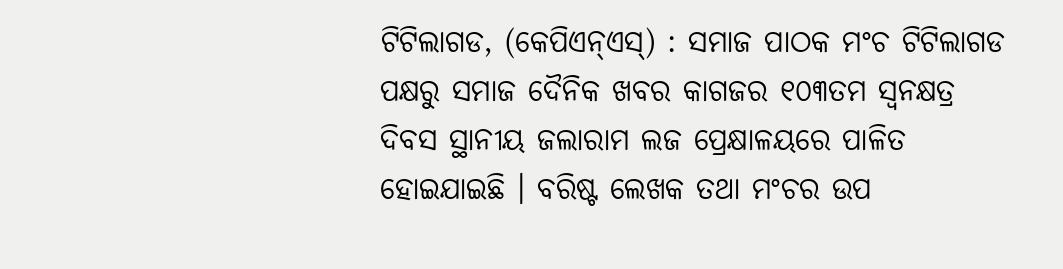ଟିଟିଲାଗଡ, (କେପିଏନ୍ଏସ୍) : ସମାଜ ପାଠକ ମଂଚ ଟିଟିଲାଗଡ ପକ୍ଷରୁ ସମାଜ ଦୈନିକ ଖବର କାଗଜର ୧୦୩ତମ ସ୍ୱନକ୍ଷତ୍ର ଦିବସ ସ୍ଥାନୀୟ ଜଲାରାମ ଲଜ ପ୍ରେକ୍ଷାଳୟରେ ପାଳିତ ହୋଇଯାଇଛି । ବରିଷ୍ଟ ଲେଖକ ତଥା ମଂଚର ଉପ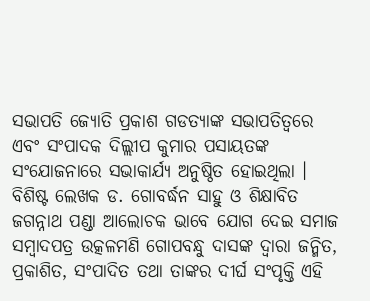ସଭାପତି ଜ୍ୟୋତି ପ୍ରକାଶ ଗଡତ୍ୟାଙ୍କ ସଭାପତିତ୍ୱରେ ଏବଂ ସଂପାଦକ ଦିଲ୍ଲୀପ କୁମାର ପସାୟତଙ୍କ ସଂଯୋଜନାରେ ସଭାକାର୍ଯ୍ୟ ଅନୁଷ୍ଠିତ ହୋଇଥିଲା । ବିଶିଷ୍ଟ ଲେଖକ ଡ. ଗୋବର୍ଦ୍ଧନ ସାହୁ ଓ ଶିକ୍ଷାବିତ ଜଗନ୍ନାଥ ପଣ୍ଡା ଆଲୋଚକ ଭାବେ ଯୋଗ ଦେଇ ସମାଜ ସମ୍ବାଦପତ୍ର ଉତ୍କଳମଣି ଗୋପବନ୍ଧୁ ଦାସଙ୍କ ଦ୍ୱାରା ଜନ୍ମିତ, ପ୍ରକାଶିତ, ସଂପାଦିତ ତଥା ତାଙ୍କର ଦୀର୍ଘ ସଂପୃକ୍ତି ଏହି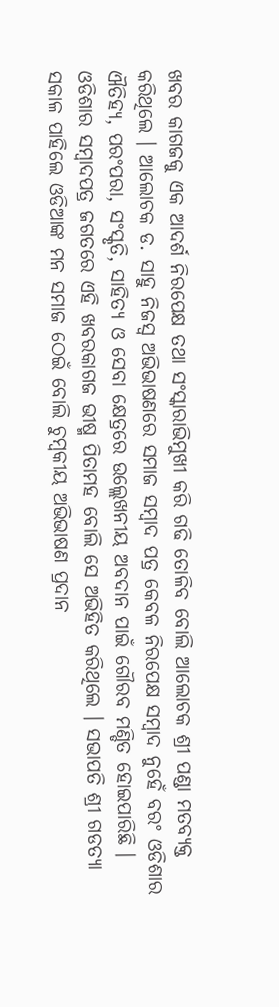ଖବର କାଗଜକୁ ଏକ ଆଦର୍ଶ ନିରପେକ୍ଷ ତଥା ସଂସ୍କାରାଭିମୁଖୀ କରି ଗଢି ତୋଳିବ ବୋଲି ଆଲୋଚକ ଶ୍ରୀ ପଣ୍ଡା ମତବ୍ୟକ୍ତ କରିଥିଲେ । ଆଲୋଚକ ଡ. ସାହୁ ନିଜସ୍ୱ ଅଭିଭାଷଣରେ ସମାଜ ସମ୍ବାଦ ପତ୍ର କେବଳ ନିରପେକ୍ଷ ସମ୍ବାଦ ନୁହେଁ ବରଂ ଓଡିଶାର ଐତିହ୍ୟ, ପରଂପରା, ସଂସ୍କୃତି, ସାହିତ୍ୟ ଓ ସେବା କ୍ଷେତ୍ରରେ ଉଲ୍ଲେଖନୀୟ ଅବଦାନ ପାଇଁ ଗୌରବ ମଣ୍ଡିତ ହୋଇପାରିଛି । ଓଡିଶାର ସମ୍ବାଦପତ୍ର ଜଗତରେ ଏହି ଖବରକାଗଜ ଭୀଷ୍ମ ପିତାମହ ବୋଲି ସେ ଅଭିହିତ କରିଥିଲେ । ସଭାପତି ଶ୍ରୀ ଗଡତ୍ୟା ସକାଳ ପାହିଲେ ଓଡିଆଙ୍କ ମନ ସମାଜ ଠେଇଁ ବୋଲି ଚୁମ୍ବକୀୟ ଅଭିଭାଷଣ ପ୍ରଦାନ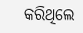କରିଥିଲେ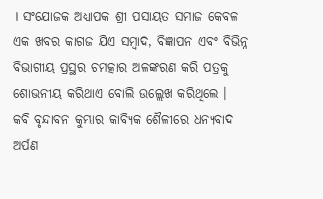। ସଂଯୋଜକ ଅଧ୍ୟାପକ ଶ୍ରୀ ପସାୟତ ସମାଜ କେବଳ ଏକ ଖବର କାଗଜ ଯିଏ ସମ୍ବାଦ, ବିଜ୍ଞାପନ ଏବଂ ବିଭିନ୍ନ ବିଭାଗୀୟ ପ୍ରସ୍ଥର ଚମତ୍କାର ଅଳଙ୍କରଣ କରି ପତ୍ରକୁ ଶୋଭନୀୟ କରିଥାଏ ବୋଲି ଉଲ୍ଲେଖ କରିଥିଲେ । କବି ବୃନ୍ଦାବନ କୁମ୍ଭାର କାବ୍ୟିକ ଶୈଳୀରେ ଧନ୍ୟବାଦ ଅର୍ପଣ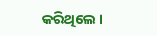କରିଥିଲେ ।